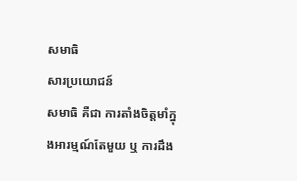សមាធិ
សារប្រយោជន៍
សមាធិ គឺជា ការតាំងចិត្តមាំក្នុងអារម្មណ៍តែមួយ ឬ ការដឹង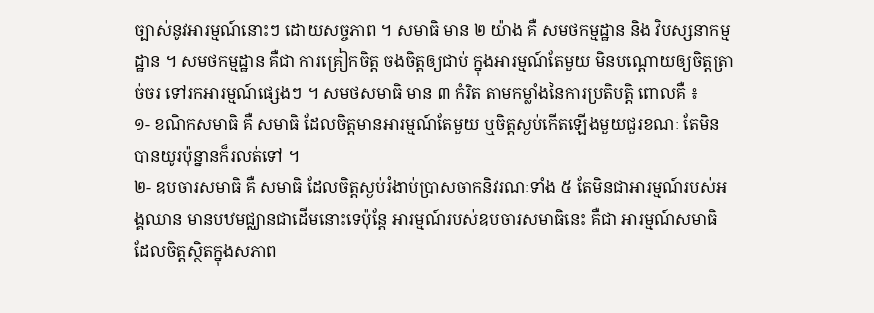ច្បាស់នូវអារម្មណ៍នោះៗ ដោយសច្ចភាព ។ សមាធិ មាន ២ យ៉ាង គឺ សមថកម្មដ្ឋាន និង វិបស្សនាកម្មដ្ឋាន ។ សមថកម្មដ្ឋាន គឺជា ការគ្រៀកចិត្ត ចងចិត្តឲ្យជាប់ ក្នុងអារម្មណ៍តែមួយ មិនបណ្តោយឲ្យចិត្តត្រាច់ចរ ទៅរកអារម្មណ៍ផ្សេងៗ ។ សមថសមាធិ មាន ៣ កំរិត តាមកម្លាំងនៃការប្រតិបត្តិ ពោលគឺ ៖
១- ខណិកសមាធិ គឺ សមាធិ ដែលចិត្តមានអារម្មណ៍តែមួយ ឬចិត្តស្ងប់កើតឡើងមួយជួរខណៈ តែមិនបានយូរប៉ុន្នានក៏រលត់ទៅ ។
២- ឧបចារសមាធិ គឺ សមាធិ ដែលចិត្តស្ងប់រំងាប់ប្រាសចាកនិវរណៈទាំង ៥ តែមិនជាអារម្មណ៍របស់អង្គឈាន មានបឋមជ្ឈានជាដើមនោះទេប៉ុន្តែ អារម្មណ៍របស់ឧបចារសមាធិនេះ គឺជា អារម្មណ៍សមាធិ ដែលចិត្តស្ថិតក្នុងសភាព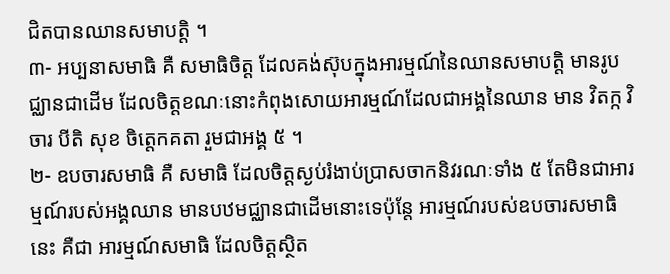ជិតបានឈានសមាបត្តិ ។
៣- អប្បនាសមាធិ គឺ សមាធិចិត្ត ដែលគង់ស៊ុបក្នុងអារម្មណ៍នៃឈានសមាបត្តិ មានរូបជ្ឈានជាដើម ដែលចិត្តខណៈនោះកំពុងសោយអារម្មណ៍ដែលជាអង្គនៃឈាន មាន វិតក្ក វិចារ បីតិ សុខ ចិត្តេកគតា រួមជាអង្គ ៥ ។
២- ឧបចារសមាធិ គឺ សមាធិ ដែលចិត្តស្ងប់រំងាប់ប្រាសចាកនិវរណៈទាំង ៥ តែមិនជាអារម្មណ៍របស់អង្គឈាន មានបឋមជ្ឈានជាដើមនោះទេប៉ុន្តែ អារម្មណ៍របស់ឧបចារសមាធិនេះ គឺជា អារម្មណ៍សមាធិ ដែលចិត្តស្ថិត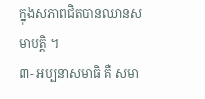ក្នុងសភាពជិតបានឈានសមាបត្តិ ។
៣- អប្បនាសមាធិ គឺ សមា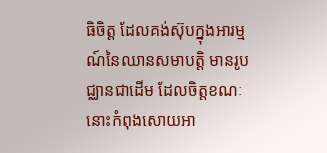ធិចិត្ត ដែលគង់ស៊ុបក្នុងអារម្មណ៍នៃឈានសមាបត្តិ មានរូបជ្ឈានជាដើម ដែលចិត្តខណៈនោះកំពុងសោយអា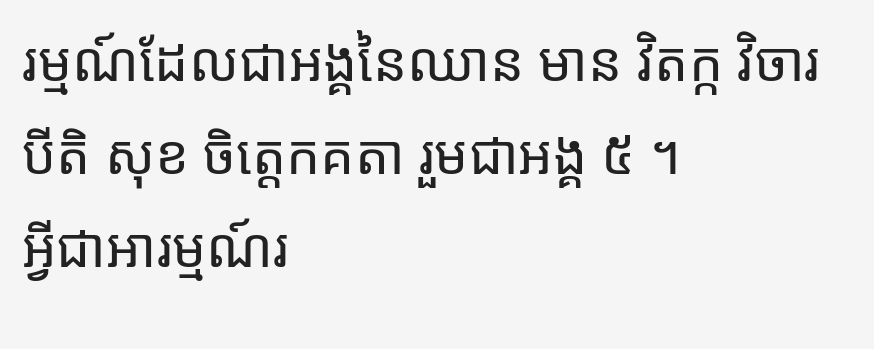រម្មណ៍ដែលជាអង្គនៃឈាន មាន វិតក្ក វិចារ បីតិ សុខ ចិត្តេកគតា រួមជាអង្គ ៥ ។
អ្វីជាអារម្មណ៍រ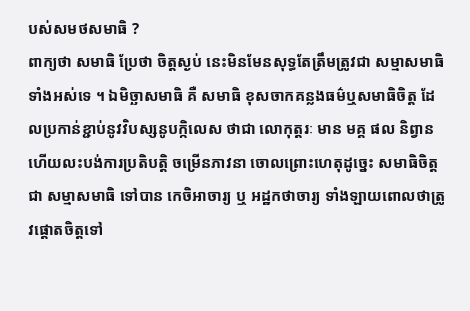បស់សមថសមាធិ ?
ពាក្យថា សមាធិ ប្រែថា ចិត្តស្ងប់ នេះមិនមែនសុទ្ធតែត្រឹមត្រូវជា សម្មាសមាធិ ទាំងអស់ទេ ។ ឯមិច្ឆាសមាធិ គឺ សមាធិ ខុសចាកគន្លងធម៌ឬសមាធិចិត្ត ដែលប្រកាន់ខ្ជាប់នូវវិបស្សនូបក្កិលេស ថាជា លោកុត្តរៈ មាន មគ្គ ផល និព្វាន ហើយលះបង់ការប្រតិបត្តិ ចម្រើនភាវនា ចោលព្រោះហេតុដូច្នេះ សមាធិចិត្ត ជា សម្មាសមាធិ ទៅបាន កេចិអាចារ្យ ឬ អដ្ឋកថាចារ្យ ទាំងឡាយពោលថាត្រូវផ្តោតចិត្តទៅ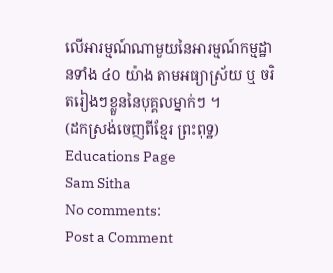លើអារម្មណ៍ណាមួយនៃអារម្មណ៍កម្មដ្ឋានទាំង ៤០ យ៉ាង តាមអធ្យាស្រ័យ ឬ ចរិតរៀងៗខ្លួននៃបុគ្គលម្នាក់ៗ ។
(ដកស្រង់ចេញពីខែ្មរ ព្រះពុទ្ឋ)
Educations Page
Sam Sitha
No comments:
Post a Comment